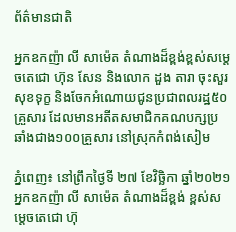ព័ត៌មានជាតិ

អ្នកឧកញ៉ា លី សាម៉េត តំណាងដ៏ខ្ពង់ខ្ពស់សម្ដេចតេជោ ហ៊ុន សែន និងលោក ដួង តារា ចុះសួរសុខទុក្ខ និងចែកអំណោយជូនប្រជាពលរដ្ឋ៥០គ្រួសារ ដែលមានអតីតសមាជិកគណបក្សប្រឆាំងជាង១០០គ្រួសារ នៅស្រុកកំពង់សៀម

ភ្នំពេញ៖ នៅព្រឹកថ្ងៃទី ២៧ ខែវិច្ឆិកា ឆ្នាំ២០២១ អ្នកឧកញ៉ា លី សាម៉េត តំណាងដ៏ខ្ពង់ ខ្ពស់សម្តេចតេជោ ហ៊ុ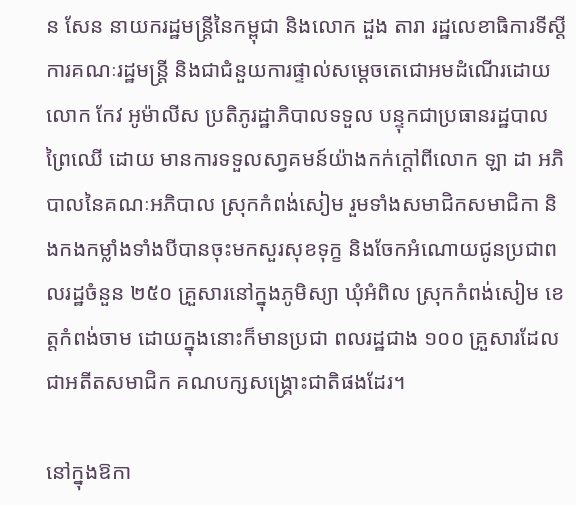ន សែន នាយករដ្ឋមន្ត្រីនៃកម្ពុជា និងលោក ដួង តារា រដ្ឋលេខាធិការទីស្ដីការគណៈរដ្ឋមន្ត្រី និងជាជំនួយការផ្ទាល់សម្ដេចតេជោអមដំណើរដោយ លោក កែវ អូម៉ាលីស ប្រតិភូរដ្ឋាភិបាលទទួល បន្ទុកជាប្រធានរដ្ឋបាលព្រៃឈើ ដោយ មានការទទួលសា្វគមន៍យ៉ាងកក់ក្តៅពីលោក ឡា ដា អភិបាលនៃគណៈអភិបាល ស្រុកកំពង់សៀម រួមទាំងសមាជិកសមាជិកា និងកងកម្លាំងទាំងបីបានចុះមកសួរសុខទុក្ខ និងចែកអំណោយជូនប្រជាពលរដ្ឋចំនួន ២៥០ គ្រួសារនៅក្នុងភូមិស្យា ឃុំអំពិល ស្រុកកំពង់សៀម ខេត្តកំពង់ចាម ដោយក្នុងនោះក៏មានប្រជា ពលរដ្ឋជាង ១០០ គ្រួសារដែលជាអតីតសមាជិក គណបក្សសង្គ្រោះជាតិផងដែរ។

នៅក្នុងឱកា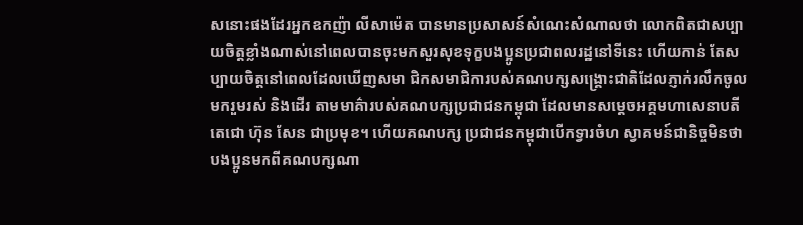សនោះផងដែរអ្នកឧកញ៉ា លីសាម៉េត បានមានប្រសាសន៍សំណេះសំណាលថា លោកពិតជាសប្បាយចិត្តខ្លាំងណាស់នៅពេលបានចុះមកសួរសុខទុក្ខបងប្អូនប្រជាពលរដ្ឋនៅទីនេះ ហើយកាន់ តែសប្បាយចិត្តនៅពេលដែលឃើញសមា ជិកសមាជិការបស់គណបក្សសង្គ្រោះជាតិដែលភ្ញាក់រលឹកចូលមករួមរស់ និងដើរ តាមមាគ៌ារបស់គណបក្សប្រជាជនកម្ពុជា ដែលមានសម្ដេចអគ្គមហាសេនាបតីតេជោ ហ៊ុន សែន ជាប្រមុខ។ ហើយគណបក្ស ប្រជាជនកម្ពុជាបើកទ្វារចំហ ស្វាគមន៍ជានិច្ចមិនថាបងប្អូនមកពីគណបក្សណា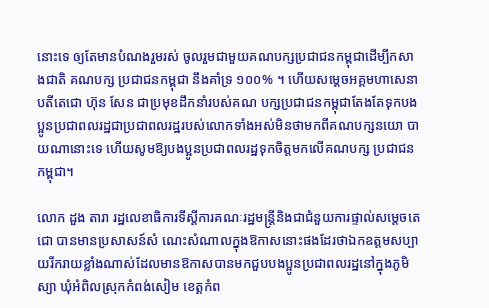នោះទេ ឲ្យតែមានបំណងរួមរស់ ចូលរួមជាមួយគណបក្សប្រជាជនកម្ពុជាដើម្បីកសាងជាតិ គណបក្ស ប្រជាជនកម្ពុជា នឹងគាំទ្រ ១០០% ។ ហើយសម្ដេចអគ្គមហាសេនាបតីតេជោ ហ៊ុន សែន ជាប្រមុខដឹកនាំរបស់គណ បក្សប្រជាជនកម្ពុជាតែងតែទុកបងប្អូនប្រជាពលរដ្ឋជាប្រជាពលរដ្ឋរបស់លោកទាំងអស់មិនថាមកពីគណបក្សនយោ បាយណានោះទេ ហើយសូមឱ្យបងប្អូនប្រជាពលរដ្ឋទុកចិត្តមកលើគណបក្ស ប្រជាជនកម្ពុជា។

លោក ដួង តារា រដ្ឋលេខាធិការទីស្ដីការគណៈរដ្ឋមន្ត្រីនិងជាជំនួយការផ្ទាល់សម្ដេចតេជោ បានមានប្រសាសន៍សំ ណេះសំណាលក្នុងឱកាសនោះផងដែរថាឯកឧត្តមសប្បាយរីករាយខ្លាំងណាស់ដែលមានឱកាសបានមកជួបបងប្អូនប្រជាពលរដ្ឋនៅក្នុងភូមិស្យា ឃុំអំពិលស្រុកកំពង់សៀម ខេត្តកំព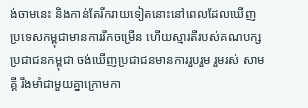ង់ចាមនេះ និងកាន់តែរីករាយទៀតនោះនៅពេលដែលឃើញប្រទេសកម្ពុជាមានការរីកចម្រើន ហើយស្មារតីរបស់គណបក្សប្រជាជនកម្ពុជា ចង់ឃើញប្រជាជនមានការរួបរួម រួមរស់ សាមគ្គី រឹងមាំជាមួយគ្នាក្រោមកា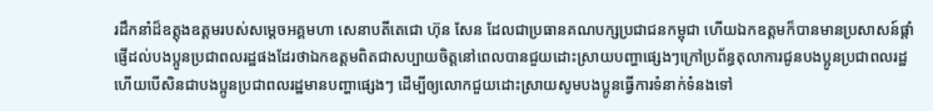រដឹកនាំដ៏ឧត្តុងឧត្តមរបស់សម្ដេចអគ្គមហា សេនាបតីតេជោ ហ៊ុន សែន ដែលជាប្រធានគណបក្សប្រជាជនកម្ពុជា ហើយឯកឧត្តមក៏បានមានប្រសាសន៍ផ្ដាំផ្ញើដល់បងប្អូនប្រជាពលរដ្ឋផងដែរថាឯកឧត្តមពិតជាសប្បាយចិត្តនៅពេលបានជួយដោះស្រាយបញ្ហាផ្សេងៗក្រៅប្រព័ន្ធតុលាការជូនបងប្អូនប្រជាពលរដ្ឋ ហើយបើសិនជាបងប្អូនប្រជាពលរដ្ឋមានបញ្ហាផ្សេងៗ ដើម្បីឲ្យលោកជួយដោះស្រាយសូមបងប្អូនធ្វើការទំនាក់ទំនងទៅ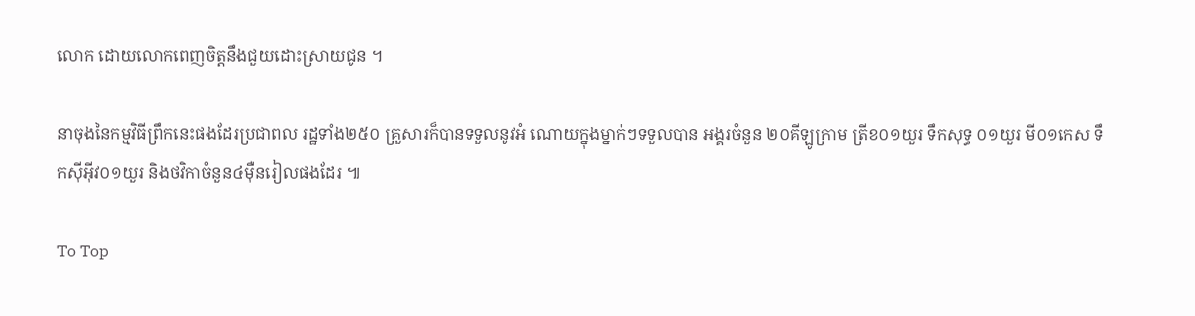លោក ដោយលោកពេញចិត្តនឹងជួយដោះស្រាយជូន ។

នាចុងនៃកម្មវិធីព្រឹកនេះផងដែរប្រជាពល រដ្ឋទាំង២៥០ គ្រួសារក៏បានទទួលនូវអំ ណោយក្នុងម្នាក់ៗទទួលបាន អង្គរចំនួន ២០គីឡូក្រាម ត្រីខ០១យួរ ទឹកសុទ្ធ ០១យួរ មី០១កេស ទឹកស៊ីអ៊ីវ០១យួរ និងថវិកាចំនួន៤ម៉ឺនរៀលផងដែរ ៕

To Top